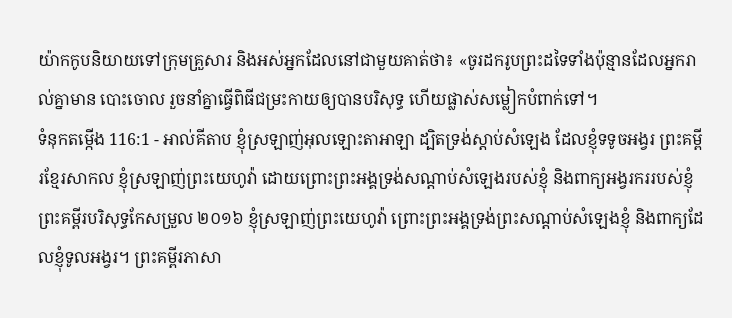យ៉ាកកូបនិយាយទៅក្រុមគ្រួសារ និងអស់អ្នកដែលនៅជាមួយគាត់ថា៖ «ចូរដករូបព្រះដទៃទាំងប៉ុន្មានដែលអ្នករាល់គ្នាមាន បោះចោល រួចនាំគ្នាធ្វើពិធីជម្រះកាយឲ្យបានបរិសុទ្ធ ហើយផ្លាស់សម្លៀកបំពាក់ទៅ។
ទំនុកតម្កើង 116:1 - អាល់គីតាប ខ្ញុំស្រឡាញ់អុលឡោះតាអាឡា ដ្បិតទ្រង់ស្តាប់សំឡេង ដែលខ្ញុំទទូចអង្វរ ព្រះគម្ពីរខ្មែរសាកល ខ្ញុំស្រឡាញ់ព្រះយេហូវ៉ា ដោយព្រោះព្រះអង្គទ្រង់សណ្ដាប់សំឡេងរបស់ខ្ញុំ និងពាក្យអង្វរកររបស់ខ្ញុំ ព្រះគម្ពីរបរិសុទ្ធកែសម្រួល ២០១៦ ខ្ញុំស្រឡាញ់ព្រះយេហូវ៉ា ព្រោះព្រះអង្គទ្រង់ព្រះសណ្ដាប់សំឡេងខ្ញុំ និងពាក្យដែលខ្ញុំទូលអង្វរ។ ព្រះគម្ពីរភាសា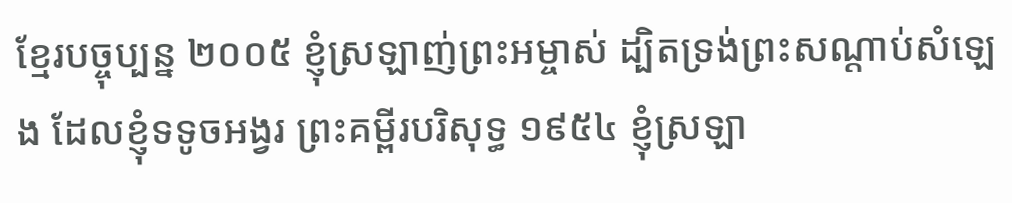ខ្មែរបច្ចុប្បន្ន ២០០៥ ខ្ញុំស្រឡាញ់ព្រះអម្ចាស់ ដ្បិតទ្រង់ព្រះសណ្ដាប់សំឡេង ដែលខ្ញុំទទូចអង្វរ ព្រះគម្ពីរបរិសុទ្ធ ១៩៥៤ ខ្ញុំស្រឡា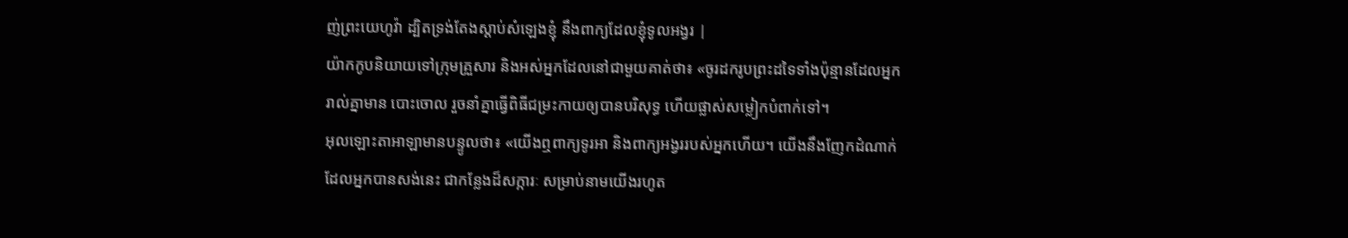ញ់ព្រះយេហូវ៉ា ដ្បិតទ្រង់តែងស្តាប់សំឡេងខ្ញុំ នឹងពាក្យដែលខ្ញុំទូលអង្វរ |
យ៉ាកកូបនិយាយទៅក្រុមគ្រួសារ និងអស់អ្នកដែលនៅជាមួយគាត់ថា៖ «ចូរដករូបព្រះដទៃទាំងប៉ុន្មានដែលអ្នករាល់គ្នាមាន បោះចោល រួចនាំគ្នាធ្វើពិធីជម្រះកាយឲ្យបានបរិសុទ្ធ ហើយផ្លាស់សម្លៀកបំពាក់ទៅ។
អុលឡោះតាអាឡាមានបន្ទូលថា៖ «យើងឮពាក្យទូរអា និងពាក្យអង្វររបស់អ្នកហើយ។ យើងនឹងញែកដំណាក់ដែលអ្នកបានសង់នេះ ជាកន្លែងដ៏សក្ការៈ សម្រាប់នាមយើងរហូត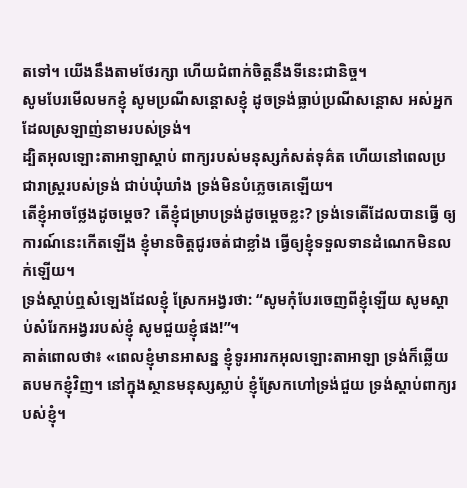តទៅ។ យើងនឹងតាមថែរក្សា ហើយជំពាក់ចិត្តនឹងទីនេះជានិច្ច។
សូមបែរមើលមកខ្ញុំ សូមប្រណីសន្ដោសខ្ញុំ ដូចទ្រង់ធ្លាប់ប្រណីសន្ដោស អស់អ្នកដែលស្រឡាញ់នាមរបស់ទ្រង់។
ដ្បិតអុលឡោះតាអាឡាស្តាប់ ពាក្យរបស់មនុស្សកំសត់ទុគ៌ត ហើយនៅពេលប្រជារាស្ត្ររបស់ទ្រង់ ជាប់ឃុំឃាំង ទ្រង់មិនបំភ្លេចគេឡើយ។
តើខ្ញុំអាចថ្លែងដូចម្ដេច? តើខ្ញុំជម្រាបទ្រង់ដូចម្ដេចខ្លះ? ទ្រង់ទេតើដែលបានធ្វើ ឲ្យការណ៍នេះកើតឡើង ខ្ញុំមានចិត្តជូរចត់ជាខ្លាំង ធ្វើឲ្យខ្ញុំទទួលទានដំណេកមិនលក់ឡើយ។
ទ្រង់ស្តាប់ឮសំឡេងដែលខ្ញុំ ស្រែកអង្វរថា: “សូមកុំបែរចេញពីខ្ញុំឡើយ សូមស្ដាប់សំរែកអង្វររបស់ខ្ញុំ សូមជួយខ្ញុំផង!”។
គាត់ពោលថា៖ «ពេលខ្ញុំមានអាសន្ន ខ្ញុំទូរអារកអុលឡោះតាអាឡា ទ្រង់ក៏ឆ្លើយតបមកខ្ញុំវិញ។ នៅក្នុងស្ថានមនុស្សស្លាប់ ខ្ញុំស្រែកហៅទ្រង់ជួយ ទ្រង់ស្តាប់ពាក្យរបស់ខ្ញុំ។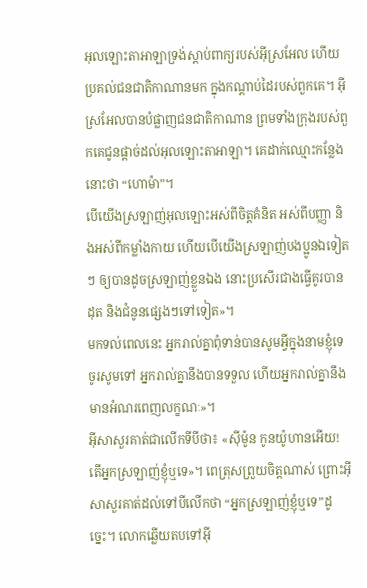អុលឡោះតាអាឡាទ្រង់ស្តាប់ពាក្យរបស់អ៊ីស្រអែល ហើយប្រគល់ជនជាតិកាណានមក ក្នុងកណ្តាប់ដៃរបស់ពួកគេ។ អ៊ីស្រអែលបានបំផ្លាញជនជាតិកាណាន ព្រមទាំងក្រុងរបស់ពួកគេជូនផ្តាច់ដល់អុលឡោះតាអាឡា។ គេដាក់ឈ្មោះកន្លែងនោះថា “ហោម៉ា”។
បើយើងស្រឡាញ់អុលឡោះអស់ពីចិត្ដគំនិត អស់ពីបញ្ញា និងអស់ពីកម្លាំងកាយ ហើយបើយើងស្រឡាញ់បងប្អូនឯទៀតៗ ឲ្យបានដូចស្រឡាញ់ខ្លួនឯង នោះប្រសើរជាងធ្វើគូរបានដុត និងជំនូនផ្សេងៗទៅទៀត»។
មកទល់ពេលនេះ អ្នករាល់គ្នាពុំទាន់បានសូមអ្វីក្នុងនាមខ្ញុំទេ ចូរសូមទៅ អ្នករាល់គ្នានឹងបានទទួល ហើយអ្នករាល់គ្នានឹងមានអំណរពេញលក្ខណៈ»។
អ៊ីសាសួរគាត់ជាលើកទីបីថា៖ «ស៊ីម៉ូន កូនយ៉ូហានអើយ! តើអ្នកស្រឡាញ់ខ្ញុំឬទេ»។ ពេត្រុសព្រួយចិត្ដណាស់ ព្រោះអ៊ីសាសួរគាត់ដល់ទៅបីលើកថា “អ្នកស្រឡាញ់ខ្ញុំឬទេ”ដូច្នេះ។ លោកឆ្លើយតបទៅអ៊ី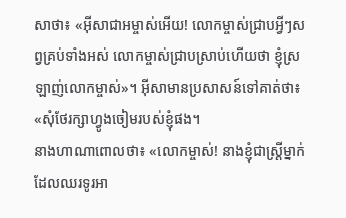សាថា៖ «អ៊ីសាជាអម្ចាស់អើយ! លោកម្ចាស់ជ្រាបអ្វីៗសព្វគ្រប់ទាំងអស់ លោកម្ចាស់ជ្រាបស្រាប់ហើយថា ខ្ញុំស្រឡាញ់លោកម្ចាស់»។ អ៊ីសាមានប្រសាសន៍ទៅគាត់ថា៖ «សុំថែរក្សាហ្វូងចៀមរបស់ខ្ញុំផង។
នាងហាណាពោលថា៖ «លោកម្ចាស់! នាងខ្ញុំជាស្ត្រីម្នាក់ដែលឈរទូរអា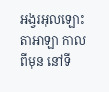អង្វរអុលឡោះតាអាឡា កាលពីមុន នៅទី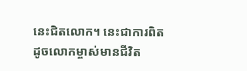នេះជិតលោក។ នេះជាការពិត ដូចលោកម្ចាស់មានជីវិត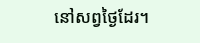នៅសព្វថ្ងៃដែរ។